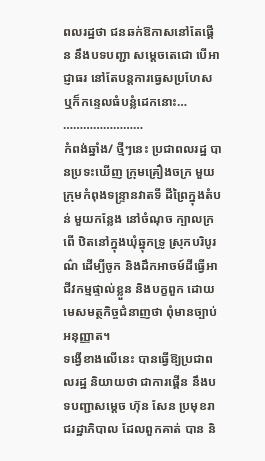ពលរដ្ឋថា ជនឆក់ឱកាសនៅតែផ្គើន នឹងបទបញ្ជា សម្ដេចតេជោ បើអាជ្ញាធរ នៅតែបន្តការធ្វេសប្រហែស ឬក៏កន្ទេលធំបន្លំដេកនោះ…
……………………
កំពង់ឆ្នាំង/ ថ្មីៗនេះ ប្រជាពលរដ្ឋ បានប្រទះឃើញ ក្រុមគ្រឿងចក្រ មួយ ក្រុមកំពុងទន្ទ្រានវាតទី ដីព្រៃក្នុងតំបន់ មួយកន្លែង នៅចំណុច ក្បាលក្រពើ ឋិតនៅក្នុងឃុំឆ្នុកទ្រូ ស្រុកបរិបូរណ៌ ដើម្បីចូក និងដឹកអាចម៍ដីធ្វើអាជីវកម្មផ្ទាល់ខ្លួន និងបក្ខពួក ដោយមេសមត្ថកិច្ចជំនាញថា ពុំមានច្បាប់អនុញ្ញាត។
ទង្វើខាងលើនេះ បានធ្វើឱ្យប្រជាពលរដ្ឋ និយាយថា ជាការផ្គើន នឹងបទបញ្ជាសម្ដេច ហ៊ុន សែន ប្រមុខរាជរដ្ឋាភិបាល ដែលពួកគាត់ បាន និ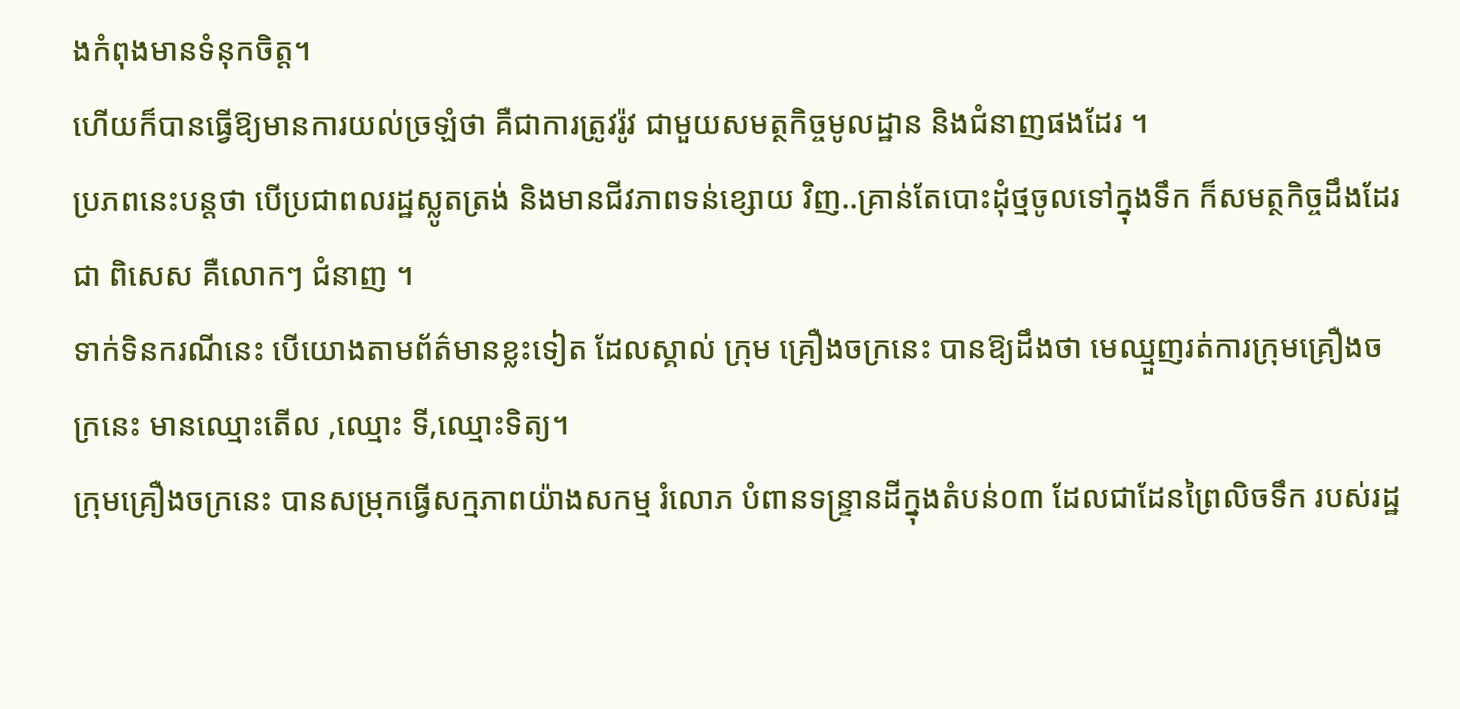ងកំពុងមានទំនុកចិត្ត។
ហើយក៏បានធ្វើឱ្យមានការយល់ច្រឡំថា គឺជាការត្រូវរ៉ូវ ជាមួយសមត្ថកិច្ចមូលដ្ឋាន និងជំនាញផងដែរ ។
ប្រភពនេះបន្តថា បើប្រជាពលរដ្ឋស្លូតត្រង់ និងមានជីវភាពទន់ខ្សោយ វិញ..គ្រាន់តែបោះដុំថ្មចូលទៅក្នុងទឹក ក៏សមត្ថកិច្ចដឹងដែរ ជា ពិសេស គឺលោកៗ ជំនាញ ។
ទាក់ទិនករណីនេះ បើយោងតាមព័ត៌មានខ្លះទៀត ដែលស្គាល់ ក្រុម គ្រឿងចក្រនេះ បានឱ្យដឹងថា មេឈ្មួញរត់ការក្រុមគ្រឿងចក្រនេះ មានឈ្មោះតើល ,ឈ្មោះ ទី,ឈ្មោះទិត្យ។
ក្រុមគ្រឿងចក្រនេះ បានសម្រុកធ្វើសក្មភាពយ៉ាងសកម្ម រំលោភ បំពានទន្ទ្រានដីក្នុងតំបន់០៣ ដែលជាដែនព្រៃលិចទឹក របស់រដ្ឋ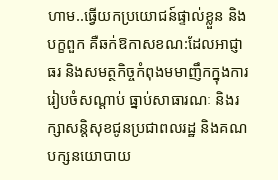ហាម..ធ្វើយកប្រយោជន៍ផ្ទាល់ខ្លួន និងបក្ខពួក គឺឆក់ឱកាសខណ:ដែលអាជ្ញាធរ និងសមត្ថកិច្ចកំពុងមមាញឹកក្នុងការរៀបចំសណ្ដាប់ ធ្នាប់សាធារណៈ និងរក្សាសន្តិសុខជូនប្រជាពលរដ្ឋ និងគណបក្សនយោបាយ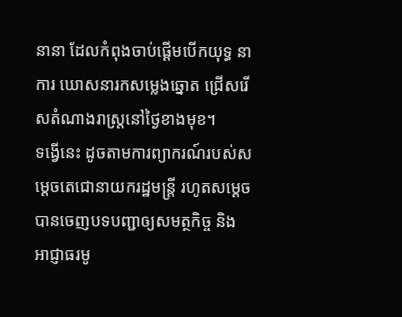នានា ដែលកំពុងចាប់ផ្ដើមបើកយុទ្ធ នាការ ឃោសនារកសម្លេងឆ្នោត ជ្រើសរើសតំណាងរាស្ត្រនៅថ្ងៃខាងមុខ។
ទង្វើនេះ ដូចតាមការព្យាករណ៍របស់សម្ដេចតេជោនាយករដ្ឋមន្ត្រី រហូតសម្តេចបានចេញបទបញ្ជាឲ្យសមត្ថកិច្ច និងអាជ្ញាធរមូ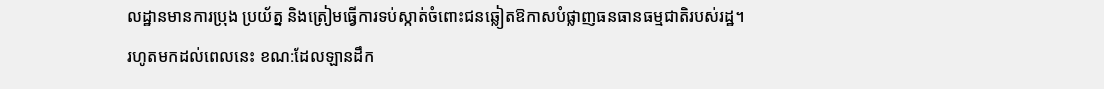លដ្ឋានមានការប្រុង ប្រយ័ត្ន និងត្រៀមធ្វើការទប់ស្កាត់ចំពោះជនឆ្លៀតឱកាសបំផ្លាញធនធានធម្មជាតិរបស់រដ្ឋ។
រហូតមកដល់ពេលនេះ ខណ:ដែលឡានដឹក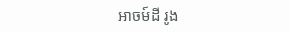អាចម៍ដី រូង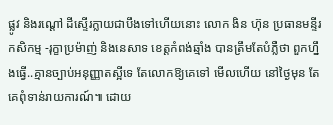ផ្លូវ និងរណ្ដៅ ដីស្ទើរក្លាយជាបឹងទៅហើយនោះ លោក ងិន ហ៊ុន ប្រធានមន្ទីរ
កសិកម្ម -រុក្ខាប្រម៉ាញ់ និងនេសាទ ខេត្តកំពង់ឆ្មាំង បានត្រឹមតែបំភ្លឺថា ពួកហ្នឹងធ្វើ..គ្មានច្បាប់អនុញ្ញាតស្អីទេ តែលោកឱ្យគេទៅ មើលហើយ នៅថ្ងៃមុន តែគេពុំទាន់រាយការណ៍៕ ដោយ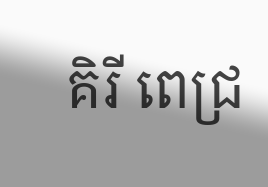គិរី ពេជ្រ